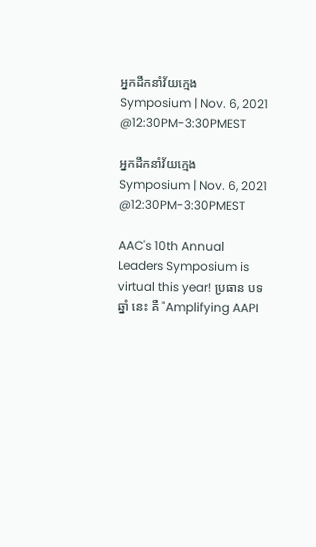អ្នកដឹកនាំវ័យក្មេង Symposium | Nov. 6, 2021 @12:30PM-3:30PMEST

អ្នកដឹកនាំវ័យក្មេង Symposium | Nov. 6, 2021 @12:30PM-3:30PMEST

AAC's 10th Annual Leaders Symposium is virtual this year! ប្រធាន បទ ឆ្នាំ នេះ គឺ "Amplifying AAPI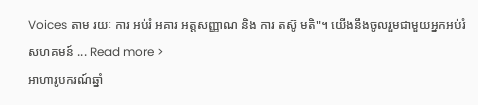Voices តាម រយៈ ការ អប់រំ អគារ អត្តសញ្ញាណ និង ការ តស៊ូ មតិ"។ យើងនឹងចូលរួមជាមួយអ្នកអប់រំ សហគមន៍ ... Read more >
អាហារូបករណ៍ឆ្នាំ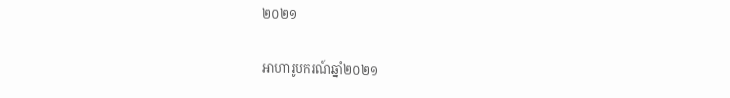២០២១

អាហារូបករណ៍ឆ្នាំ២០២១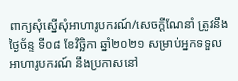ពាក្យសុំស្នើសុំអាហារូបករណ៍/សេចក្តីណែនាំ ត្រូវនឹងថ្ងៃច័ន្ទ ទី០៨ ខែវិច្ឆិកា ឆ្នាំ២០២១ សម្រាប់អ្នកទទួលអាហារូបករណ៍ នឹងប្រកាសនៅ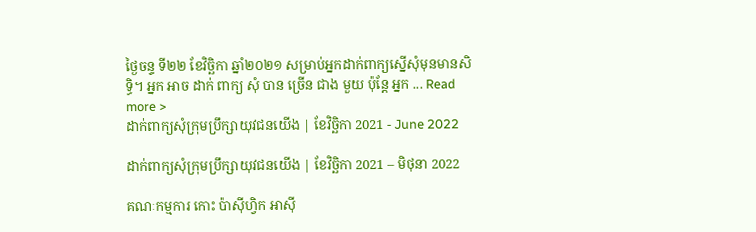ថ្ងៃចន្ទ ទី២២ ខែវិច្ឆិកា ឆ្នាំ២០២១ សម្រាប់អ្នកដាក់ពាក្យស្នើសុំមុនមានសិទ្ធិ។ អ្នក អាច ដាក់ ពាក្យ សុំ បាន ច្រើន ជាង មួយ ប៉ុន្តែ អ្នក ... Read more >
ដាក់ពាក្យសុំក្រុមប្រឹក្សាយុវជនយើង | ខែវិច្ឆិកា 2021 - June 2022

ដាក់ពាក្យសុំក្រុមប្រឹក្សាយុវជនយើង | ខែវិច្ឆិកា 2021 – មិថុនា 2022

គណៈកម្មការ កោះ ប៉ាស៊ីហ្វិក អាស៊ី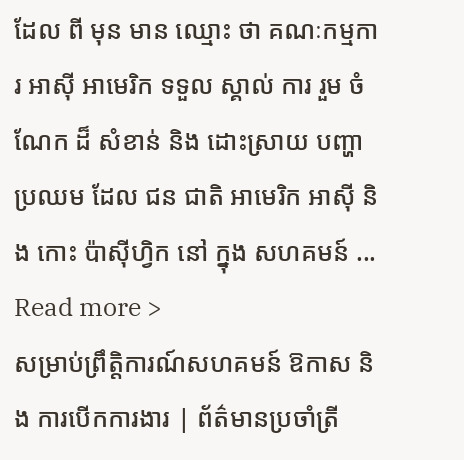ដែល ពី មុន មាន ឈ្មោះ ថា គណៈកម្មការ អាស៊ី អាមេរិក ទទួល ស្គាល់ ការ រួម ចំណែក ដ៏ សំខាន់ និង ដោះស្រាយ បញ្ហា ប្រឈម ដែល ជន ជាតិ អាមេរិក អាស៊ី និង កោះ ប៉ាស៊ីហ្វិក នៅ ក្នុង សហគមន៍ ... Read more >
សម្រាប់ព្រឹត្តិការណ៍សហគមន៍ ឱកាស និង ការបើកការងារ | ព័ត៌មានប្រចាំត្រី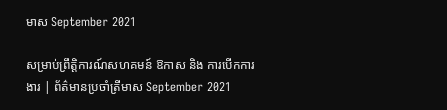មាស September 2021

សម្រាប់ព្រឹត្តិការណ៍សហគមន៍ ឱកាស និង ការបើកការងារ | ព័ត៌មានប្រចាំត្រីមាស September 2021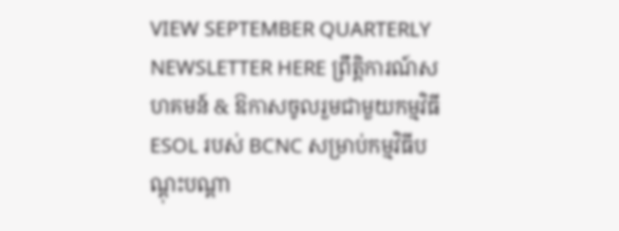VIEW SEPTEMBER QUARTERLY NEWSLETTER HERE ព្រឹត្តិការណ៍សហគមន៍ & ឱកាសចូលរួមជាមួយកម្មវិធី ESOL របស់ BCNC សម្រាប់កម្មវិធីបណ្តុះបណ្តា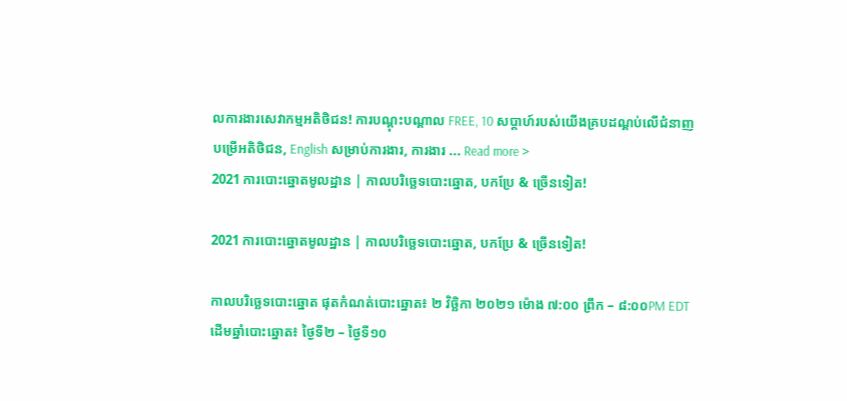លការងារសេវាកម្មអតិថិជន! ការបណ្តុះបណ្តាល FREE, 10 សប្តាហ៍របស់យើងគ្របដណ្តប់លើជំនាញបម្រើអតិថិជន, English សម្រាប់ការងារ, ការងារ ... Read more >
2021 ការបោះឆ្នោតមូលដ្ឋាន | កាលបរិច្ឆេទបោះឆ្នោត, បកប្រែ & ច្រើនទៀត!

2021 ការបោះឆ្នោតមូលដ្ឋាន | កាលបរិច្ឆេទបោះឆ្នោត, បកប្រែ & ច្រើនទៀត!

កាលបរិច្ឆេទបោះឆ្នោត ផុតកំណត់បោះឆ្នោត៖ ២ វិច្ឆិកា ២០២១ ម៉ោង ៧:០០ ព្រឹក – ៨:០០PM EDT ដើមឆ្នាំបោះឆ្នោត៖ ថ្ងៃទី២ – ថ្ងៃទី១០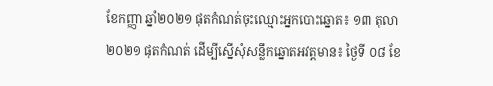ខែកញ្ញា ឆ្នាំ២០២១ ផុតកំណត់ចុះឈ្មោះអ្នកបោះឆ្នោត៖ ១៣ តុលា ២០២១ ផុតកំណត់ ដើម្បីស្នើសុំសន្លឹកឆ្នោតអវត្តមាន៖ ថ្ងៃទី ០៨ ខែ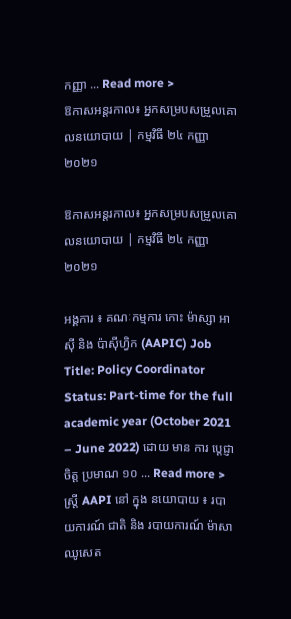កញ្ញា ... Read more >
ឱកាសអន្តរកាល៖ អ្នកសម្របសម្រួលគោលនយោបាយ | កម្មវិធី ២៤ កញ្ញា ២០២១

ឱកាសអន្តរកាល៖ អ្នកសម្របសម្រួលគោលនយោបាយ | កម្មវិធី ២៤ កញ្ញា ២០២១

អង្គការ ៖ គណៈកម្មការ កោះ ម៉ាស្សា អាស៊ី និង ប៉ាស៊ីហ្វិក (AAPIC) Job Title: Policy Coordinator Status: Part-time for the full academic year (October 2021 – June 2022) ដោយ មាន ការ ប្តេជ្ញា ចិត្ត ប្រមាណ ១០ ... Read more >
ស្ត្រី AAPI នៅ ក្នុង នយោបាយ ៖ របាយការណ៍ ជាតិ និង របាយការណ៍ ម៉ាសាឈូសេត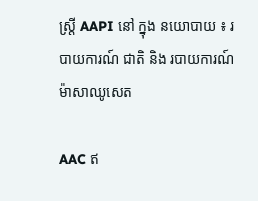ស្ត្រី AAPI នៅ ក្នុង នយោបាយ ៖ របាយការណ៍ ជាតិ និង របាយការណ៍ ម៉ាសាឈូសេត

AAC ឥ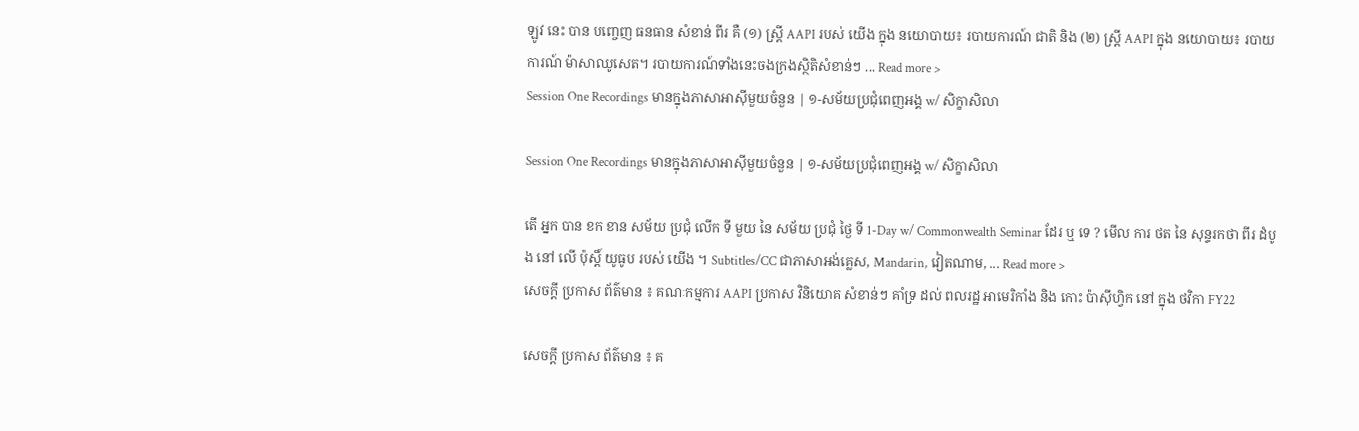ឡូវ នេះ បាន បញ្ចេញ ធនធាន សំខាន់ ពីរ គឺ (១) ស្ត្រី AAPI របស់ យើង ក្នុង នយោបាយ៖ របាយការណ៍ ជាតិ និង (២) ស្ត្រី AAPI ក្នុង នយោបាយ៖ របាយការណ៍ ម៉ាសាឈូសេត។ របាយការណ៍ទាំងនេះចងក្រងស្ថិតិសំខាន់ៗ ... Read more >
Session One Recordings មានក្នុងភាសាអាស៊ីមួយចំនួន | ១-សម័យប្រជុំពេញអង្គ w/ សិក្ខាសិលា

Session One Recordings មានក្នុងភាសាអាស៊ីមួយចំនួន | ១-សម័យប្រជុំពេញអង្គ w/ សិក្ខាសិលា

តើ អ្នក បាន ខក ខាន សម័យ ប្រជុំ លើក ទី មួយ នៃ សម័យ ប្រជុំ ថ្ងៃ ទី 1-Day w/ Commonwealth Seminar ដែរ ឬ ទេ ? មើល ការ ថត នៃ សុន្ទរកថា ពីរ ដំបូង នៅ លើ ប៉ុស្តិ៍ យូធូប របស់ យើង ។ Subtitles/CC ជាភាសាអង់គ្លេស, Mandarin, វៀតណាម, ... Read more >
សេចក្តី ប្រកាស ព័ត៌មាន ៖ គណៈកម្មការ AAPI ប្រកាស វិនិយោគ សំខាន់ៗ គាំទ្រ ដល់ ពលរដ្ឋ អាមេរិកាំង និង កោះ ប៉ាស៊ីហ្វិក នៅ ក្នុង ថវិកា FY22

សេចក្តី ប្រកាស ព័ត៌មាន ៖ គ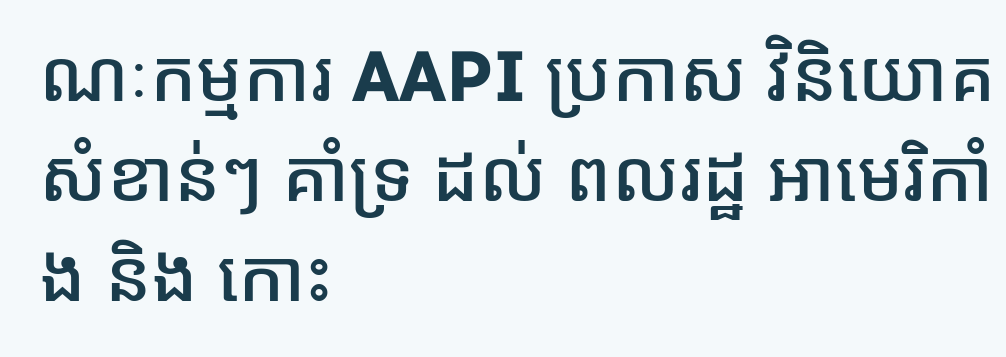ណៈកម្មការ AAPI ប្រកាស វិនិយោគ សំខាន់ៗ គាំទ្រ ដល់ ពលរដ្ឋ អាមេរិកាំង និង កោះ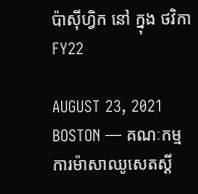ប៉ាស៊ីហ្វិក នៅ ក្នុង ថវិកា FY22

AUGUST 23, 2021 BOSTON — គណៈកម្មការម៉ាសាឈូសេតស្តី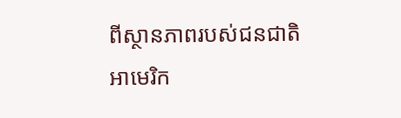ពីស្ថានភាពរបស់ជនជាតិអាមេរិក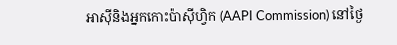អាស៊ីនិងអ្នកកោះប៉ាស៊ីហ្វិក (AAPI Commission) នៅថ្ងៃ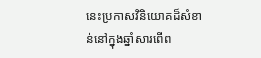នេះប្រកាសវិនិយោគដ៏សំខាន់នៅក្នុងឆ្នាំសារពើព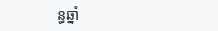ន្ធឆ្នាំ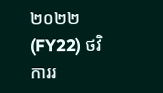២០២២ (FY22) ថវិការរ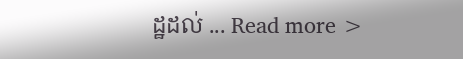ដ្ឋដល់ ... Read more >